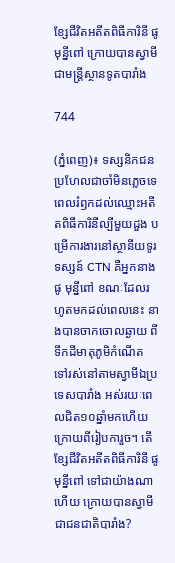ខ្សែជីវិតអតីតពិធីការិនី ផូ មុន្នីពៅ ក្រោយបានស្វាមីជាមន្រ្តីស្ថានទូតបារាំង

744

(ភ្នំពេញ)៖ ទស្សនិកជនប្រហែលជាចាំមិនភ្លេចទេ ពេលរំឭកដល់ឈ្មោះអតីតពិធីការិនីល្បីមួយដួង បម្រើការងារនៅស្ថានីយទូរទស្សន៍ CTN គឺអ្នកនាង ផូ មុន្នីពៅ ខណៈដែលរហូតមកដល់ពេលនេះ នាងបានចាកចោលឆ្ងាយ ពីទឹកដីមាតុភូមិកំណើត ទៅរស់នៅតាមស្វាមីឯប្រទេសបារាំង អស់រយៈពេលជិត១០ឆ្នាំមកហើយ ក្រោយពីរៀបការួច។ តើខ្សែជីវិតអតីតពិធីការិនី ផូ មុន្នីពៅ ទៅជាយ៉ាងណាហើយ ក្រោយបានស្វាមីជាជនជាតិបារាំង?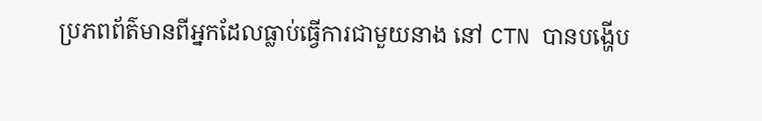ប្រភពព័ត៌មានពីអ្នកដែលធ្លាប់ធ្វើការជាមួយនាង នៅ CTN បានបង្ហើប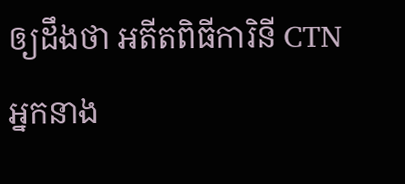ឲ្យដឹងថា អតីតពិធីការិនី CTN អ្នកនាង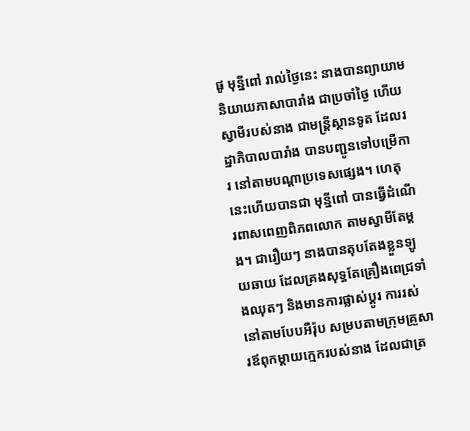ផូ មុន្នីពៅ រាល់ថ្ងៃនេះ នាងបានព្យាយាមនិយាយភាសាបារាំង ជាប្រចាំថ្ងៃ ហើយស្វាមីរបស់នាង ជាមន្រ្ដីស្ថានទូត ដែលរដ្ឋាភិបាលបារាំង បានបញ្ជូនទៅបម្រើការ នៅតាមបណ្ដាប្រទេសផ្សេង។ ហេតុនេះហើយបានជា មុន្នីពៅ បានធ្វើដំណើរពាសពេញពិភពលោក តាមស្វាមីតែម្ដង។ ជារឿយៗ នាងបានតុបតែងខ្លួនឡូយឆាយ ដែលគ្រងសុទ្ធតែគ្រឿងពេជ្រទាំងឈុតៗ និងមានការផ្លាស់ប្ដូរ ការរស់នៅតាមបែបអឺរ៉ុប សម្របតាមក្រុមគ្រួសារឪពុកម្ដាយក្មេករបស់នាង ដែលជាត្រ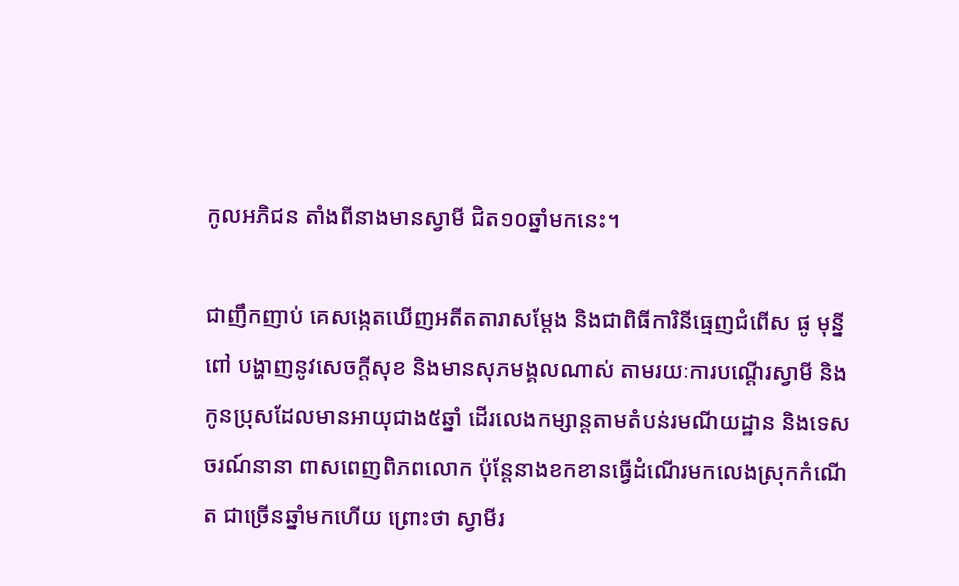កូលអភិជន តាំងពីនាងមានស្វាមី ជិត១០ឆ្នាំមកនេះ។

ជាញឹកញាប់ គេសង្កេតឃើញអតីតតារាសម្ដែង និងជាពិធីការិនីធ្មេញជំពើស ផូ មុន្នីពៅ បង្ហាញនូវសេចក្ដីសុខ និងមានសុភមង្គលណាស់ តាមរយៈការបណ្ដើរស្វាមី និងកូនប្រុសដែលមានអាយុជាង៥ឆ្នាំ ដើរលេងកម្សាន្ដតាមតំបន់រមណីយដ្ឋាន និងទេសចរណ៍នានា ពាសពេញពិភពលោក ប៉ុន្ដែនាងខកខានធ្វើដំណើរមកលេងស្រុកកំណើត ជាច្រើនឆ្នាំមកហើយ ព្រោះថា ស្វាមីរ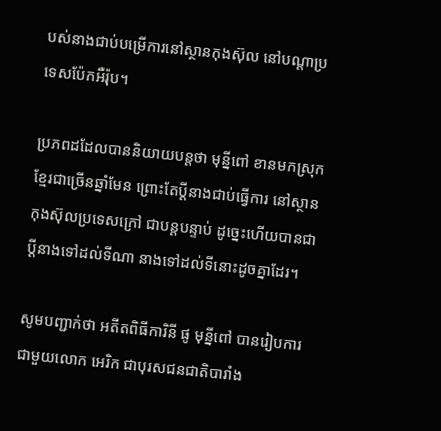បស់នាងជាប់បម្រើការនៅស្ថានកុងស៊ុល នៅបណ្ដាប្រទេសប៉ែកអឺរ៉ុប។

ប្រភពដដែលបាននិយាយបន្តថា មុន្នីពៅ ខានមកស្រុកខ្មែរជាច្រើនឆ្នាំមែន ព្រោះតែប្ដីនាងជាប់ធ្វើការ នៅស្ថានកុងស៊ុលប្រទេសក្រៅ ជាបន្ដបន្ទាប់ ដូច្នេះហើយបានជាប្ដីនាងទៅដល់ទីណា នាងទៅដល់ទីនោះដូចគ្នាដែរ។

សូមបញ្ជាក់ថា អតីតពិធីការិនី ផូ មុន្នីពៅ បានរៀបការជាមួយលោក អេរិក ជាបុរសជនជាតិបារាំង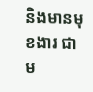និងមានមុខងារ ជាម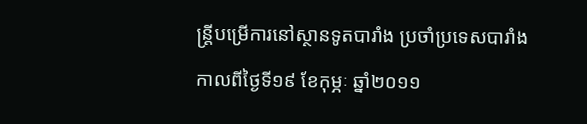ន្រ្ដីបម្រើការនៅស្ថានទូតបារាំង ប្រចាំប្រទេសបារាំង កាលពីថ្ងៃទី១៩ ខែកុម្ភៈ ឆ្នាំ២០១១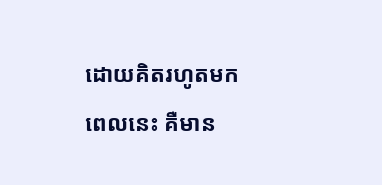ដោយគិតរហូតមកពេលនេះ គឺមាន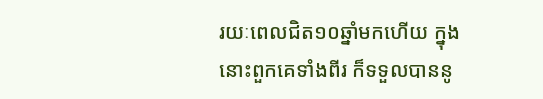រយៈពេលជិត១០ឆ្នាំមកហើយ ក្នុងនោះពួកគេទាំងពីរ ក៏ទទួលបាននូ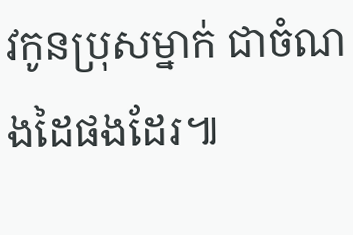វកូនប្រុសម្នាក់ ជាចំណងដៃផងដែរ៕